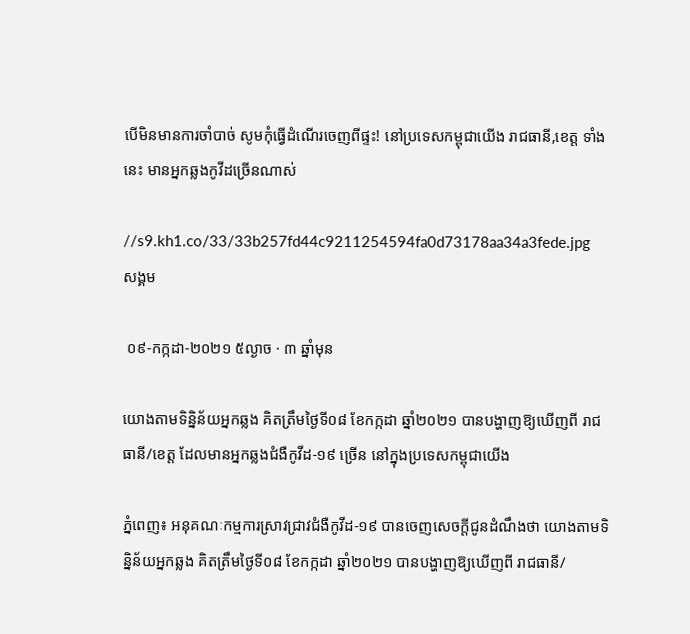បើមិនមានការចាំបាច់ សូមកុំធ្វើដំណើរចេញពីផ្ទះ! នៅប្រទេសកម្ពុជាយើង រាជធានី,ខេត្ត ទាំងនេះ មានអ្នកឆ្លងកូវីដច្រើនណាស់

//s9.kh1.co/33/33b257fd44c9211254594fa0d73178aa34a3fede.jpg
សង្គម

 ០៩-កក្កដា-២០២១ ៥ល្ងាច · ៣ ឆ្នាំមុន

យោងតាមទិន្និន័យអ្នកឆ្លង គិតត្រឹមថ្ងៃទី០៨ ខែកក្កដា ឆ្នាំ២០២១ បានបង្ហាញឱ្យឃើញពី រាជធានី/ខេត្ត ដែលមានអ្នកឆ្លងជំងឺកូវីដ-១៩ ច្រើន នៅក្នុងប្រទេសកម្ពុជាយើង

ភ្នំពេញ៖ អនុគណៈកម្មការស្រាវជ្រាវជំងឺកូវីដ-១៩ បានចេញសេចក្តីជូនដំណឹងថា យោងតាមទិន្និន័យអ្នកឆ្លង គិតត្រឹមថ្ងៃទី០៨ ខែកក្កដា ឆ្នាំ២០២១ បានបង្ហាញឱ្យឃើញពី រាជធានី/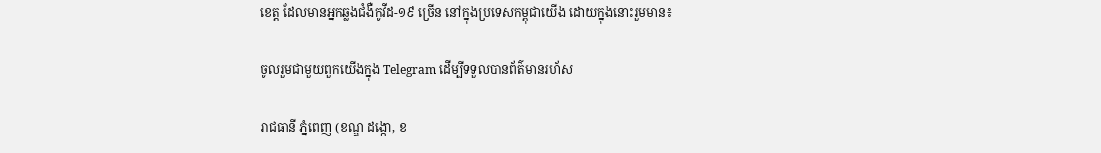ខេត្ត ដែលមានអ្នកឆ្លងជំងឺកូវីដ-១៩ ច្រើន នៅក្នុងប្រទេសកម្ពុជាយើង ដោយក្នុងនោះរួមមាន៖

ចូលរួមជាមួយពួកយើងក្នុង Telegram ដើម្បីទទួលបានព័ត៌មានរហ័ស

រាជធានី ភ្នំពេញ (ខណ្ឌ ដង្កោ, ខ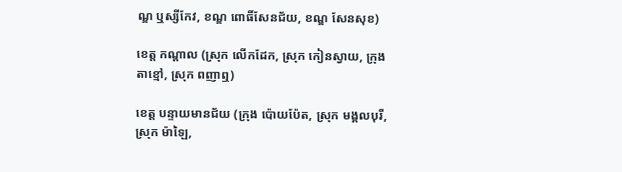ណ្ឌ ឬស្សីកែវ, ខណ្ឌ ពោធិ៍សែនជ័យ, ខណ្ឌ សែនសុខ)

ខេត្ត កណ្តាល (ស្រុក លើកដែក, ស្រុក កៀនស្វាយ, ក្រុង តាខ្មៅ, ស្រុក ពញាឮ)

ខេត្ត បន្ទាយមានជ័យ (ក្រុង ប៉ោយប៉ែត, ស្រុក មង្គលបុរី, ស្រុក ម៉ាឡៃ,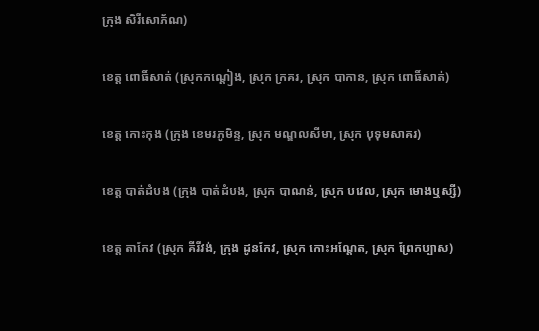ក្រុង សិរីសោភ័ណ)

ខេត្ត ពោធិ៍សាត់ (ស្រុកកណ្តៀង, ស្រុក ក្រគរ, ស្រុក បាកាន, ស្រុក ពោធិ៍សាត់)

ខេត្ត កោះកុង (ក្រុង ខេមរភូមិន្ទ, ស្រុក មណ្ឌលសីមា, ស្រុក បុទុមសាគរ)

ខេត្ត បាត់ដំបង (ក្រុង បាត់ដំបង, ស្រុក បាណន់, ស្រុក បវេល, ស្រុក មោងឬស្សី)

ខេត្ត តាកែវ (ស្រុក គីរីវង់, ក្រុង ដូនកែវ, ស្រុក កោះអណ្តែត, ស្រុក ព្រែកប្បាស)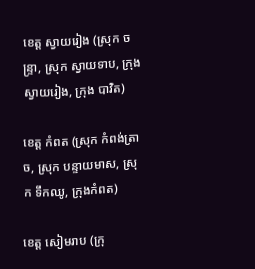ខេត្ត ស្វាយរៀង (ស្រុក ចន្ទ្រា, ស្រុក ស្វាយទាប, ក្រុង ស្វាយរៀង, ក្រុង បាវិត)

ខេត្ត កំពត (ស្រុក កំពង់ត្រាច, ស្រុក បន្ទាយមាស, ស្រុក ទឹកឈូ, ក្រុងកំពត)

ខេត្ត សៀមរាប (ក្រុ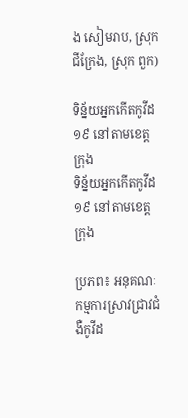ង សៀមរាប, ស្រុក ជីក្រែង, ស្រុក ពួក)

ទិន្ន័យអ្នកកើតកូវីដ១៩ នៅតាមខេត្ត ក្រុង
ទិន្ន័យអ្នកកើតកូវីដ១៩ នៅតាមខេត្ត ក្រុង

ប្រភព៖ អនុគណៈកម្មការស្រាវជ្រាវជំងឺកូវីដ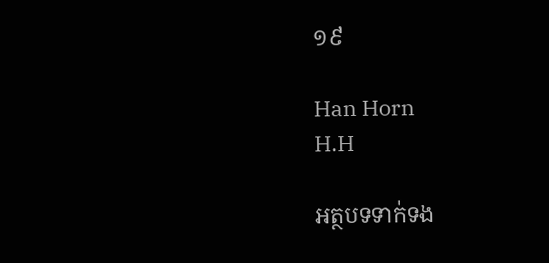១៩

Han Horn
H.H

អត្ថបទទាក់ទង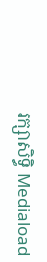រក្សាសិទ្ធិ Mediaload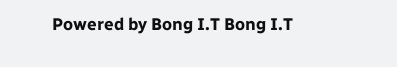Powered by Bong I.T Bong I.T